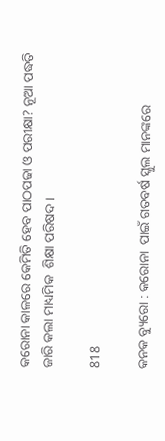କରୋନା କାଳରେ କେମିତି ହେବ ପାଠପଢା ଓ ପରୀକ୍ଷା? ନୂଆ ପଦ୍ଧତି ଜାରି କଲା ମାଧ୍ୟମିକ  ଶିକ୍ଷା ପରିଷଦ ।

818

କନକ ବ୍ୟୁରୋ : କରୋନା  ପାଇଁ ଗତବର୍ଷ ସ୍କୁଲ ମାନଙ୍କରେ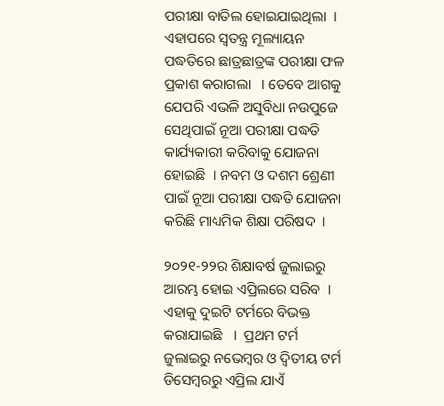ପରୀକ୍ଷା ବାତିଲ ହୋଇଯାଇଥିଲା  । ଏହାପରେ ସ୍ୱତନ୍ତ୍ର ମୂଲ୍ୟାୟନ ପଦ୍ଧତିରେ ଛାତ୍ରଛାତ୍ରଙ୍କ ପରୀକ୍ଷା ଫଳ ପ୍ରକାଶ କରାଗଲା   । ତେବେ ଆଗକୁ ଯେପରି ଏଭଳି ଅସୁବିଧା ନଉପୁଜେ ସେଥିପାଇଁ ନୂଆ ପରୀକ୍ଷା ପଦ୍ଧତି କାର୍ଯ୍ୟକାରୀ କରିବାକୁ ଯୋଜନା ହୋଇଛି  । ନବମ ଓ ଦଶମ ଶ୍ରେଣୀ ପାଇଁ ନୂଆ ପରୀକ୍ଷା ପଦ୍ଧତି ଯୋଜନା କରିଛି ମାଧ୍ୟମିକ ଶିକ୍ଷା ପରିଷଦ  ।

୨୦୨୧-୨୨ର ଶିକ୍ଷାବର୍ଷ ଜୁଲାଇରୁ ଆରମ୍ଭ ହୋଇ ଏପ୍ରିଲରେ ସରିବ  । ଏହାକୁ ଦୁଇଟି ଟର୍ମରେ ବିଭକ୍ତ କରାଯାଇଛି   ।  ପ୍ରଥମ ଟର୍ମ ଜୁଲାଇରୁ ନଭେମ୍ବର ଓ ଦ୍ୱିତୀୟ ଟର୍ମ ଡିସେମ୍ବରରୁ ଏପ୍ରିଲ ଯାଏଁ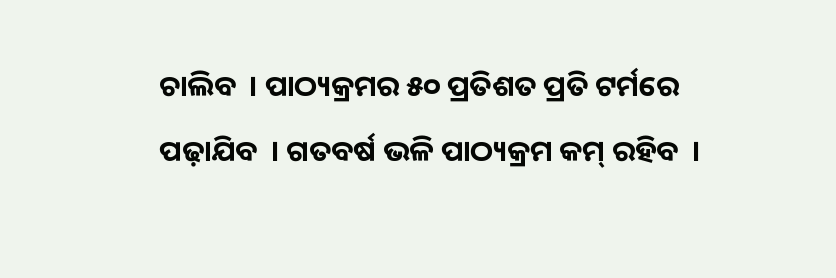ଚାଲିବ  । ପାଠ୍ୟକ୍ରମର ୫୦ ପ୍ରତିଶତ ପ୍ରତି ଟର୍ମରେ ପଢ଼ାଯିବ  । ଗତବର୍ଷ ଭଳି ପାଠ୍ୟକ୍ରମ କମ୍ ରହିବ  ।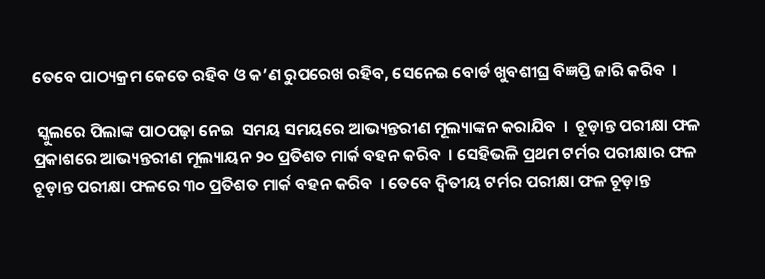ତେବେ ପାଠ୍ୟକ୍ରମ କେତେ ରହିବ ଓ କ’ଣ ରୁପରେଖ ରହିବ, ସେନେଇ ବୋର୍ଡ ଖୁବଶୀଘ୍ର ବିଜ୍ଞପ୍ତି ଜାରି କରିବ  ।

 ସ୍କୁଲରେ ପିଲାଙ୍କ ପାଠପଢ଼ା ନେଇ  ସମୟ ସମୟରେ ଆଭ୍ୟନ୍ତରୀଣ ମୂଲ୍ୟାଙ୍କନ କରାଯିବ  ।  ଚୂଡ଼ାନ୍ତ ପରୀକ୍ଷା ଫଳ ପ୍ରକାଶରେ ଆଭ୍ୟନ୍ତରୀଣ ମୂଲ୍ୟାୟନ ୨୦ ପ୍ରତିଶତ ମାର୍କ ବହନ କରିବ  । ସେହିଭଳି ପ୍ରଥମ ଟର୍ମର ପରୀକ୍ଷାର ଫଳ ଚୂଡ଼ାନ୍ତ ପରୀକ୍ଷା ଫଳରେ ୩୦ ପ୍ରତିଶତ ମାର୍କ ବହନ କରିବ  । ତେବେ ଦ୍ୱିତୀୟ ଟର୍ମର ପରୀକ୍ଷା ଫଳ ଚୂଡ଼ାନ୍ତ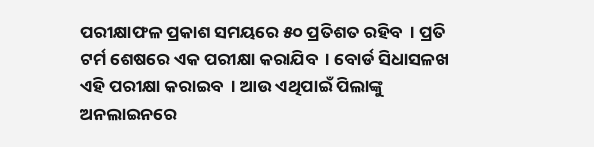ପରୀକ୍ଷାଫଳ ପ୍ରକାଶ ସମୟରେ ୫୦ ପ୍ରତିଶତ ରହିବ  । ପ୍ରତି ଟର୍ମ ଶେଷରେ ଏକ ପରୀକ୍ଷା କରାଯିବ  । ବୋର୍ଡ ସିଧାସଳଖ ଏହି ପରୀକ୍ଷା କରାଇବ  । ଆଉ ଏଥିପାଇଁ ପିଲାଙ୍କୁ ଅନଲାଇନରେ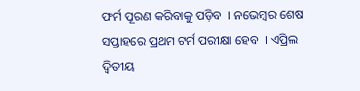ଫର୍ମ ପୂରଣ କରିବାକୁ ପଡ଼ିବ  । ନଭେମ୍ବର ଶେଷ ସପ୍ତାହରେ ପ୍ରଥମ ଟର୍ମ ପରୀକ୍ଷା ହେବ  । ଏପ୍ରିଲ ଦ୍ୱିତୀୟ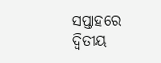ସପ୍ତାହରେ ଦ୍ୱିତୀୟ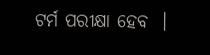ଟର୍ମ ପରୀକ୍ଷା ହେବ  ।